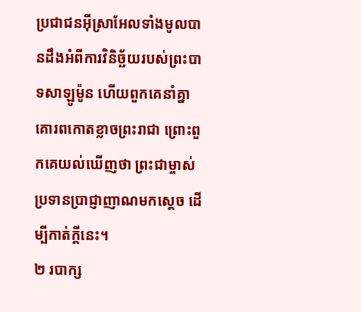ប្រជាជនអ៊ីស្រាអែលទាំងមូលបានដឹងអំពីការវិនិច្ឆ័យរបស់ព្រះបាទសាឡូម៉ូន ហើយពួកគេនាំគ្នាគោរពកោតខ្លាចព្រះរាជា ព្រោះពួកគេយល់ឃើញថា ព្រះជាម្ចាស់ប្រទានប្រាជ្ញាញាណមកស្ដេច ដើម្បីកាត់ក្ដីនេះ។
២ របាក្ស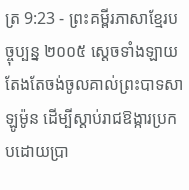ត្រ 9:23 - ព្រះគម្ពីរភាសាខ្មែរបច្ចុប្បន្ន ២០០៥ ស្ដេចទាំងឡាយតែងតែចង់ចូលគាល់ព្រះបាទសាឡូម៉ូន ដើម្បីស្ដាប់រាជឱង្ការប្រកបដោយប្រា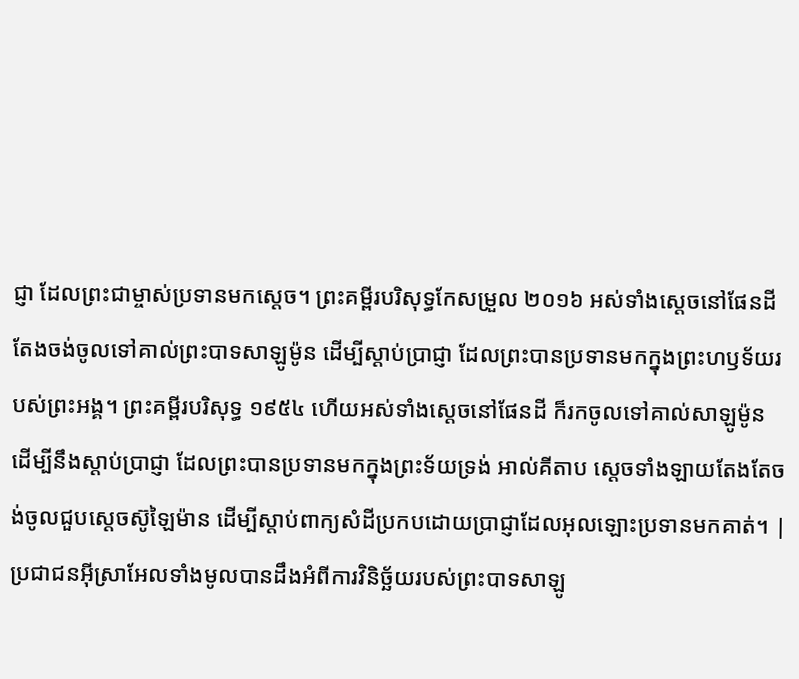ជ្ញា ដែលព្រះជាម្ចាស់ប្រទានមកស្ដេច។ ព្រះគម្ពីរបរិសុទ្ធកែសម្រួល ២០១៦ អស់ទាំងស្តេចនៅផែនដី តែងចង់ចូលទៅគាល់ព្រះបាទសាឡូម៉ូន ដើម្បីស្តាប់ប្រាជ្ញា ដែលព្រះបានប្រទានមកក្នុងព្រះហឫទ័យរបស់ព្រះអង្គ។ ព្រះគម្ពីរបរិសុទ្ធ ១៩៥៤ ហើយអស់ទាំងស្តេចនៅផែនដី ក៏រកចូលទៅគាល់សាឡូម៉ូន ដើម្បីនឹងស្តាប់ប្រាជ្ញា ដែលព្រះបានប្រទានមកក្នុងព្រះទ័យទ្រង់ អាល់គីតាប ស្តេចទាំងឡាយតែងតែចង់ចូលជួបស្តេចស៊ូឡៃម៉ាន ដើម្បីស្តាប់ពាក្យសំដីប្រកបដោយប្រាជ្ញាដែលអុលឡោះប្រទានមកគាត់។ |
ប្រជាជនអ៊ីស្រាអែលទាំងមូលបានដឹងអំពីការវិនិច្ឆ័យរបស់ព្រះបាទសាឡូ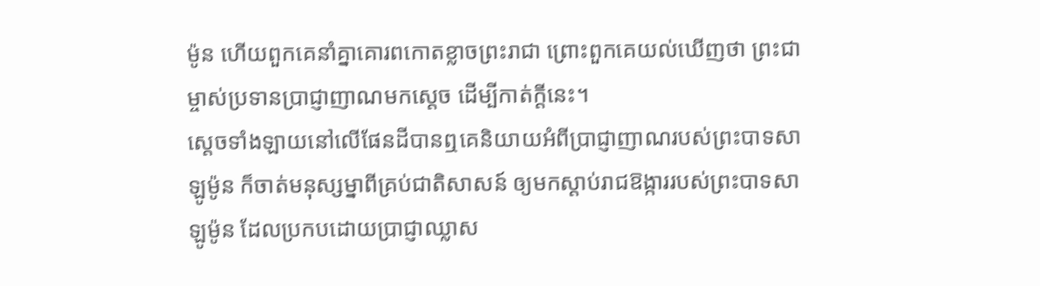ម៉ូន ហើយពួកគេនាំគ្នាគោរពកោតខ្លាចព្រះរាជា ព្រោះពួកគេយល់ឃើញថា ព្រះជាម្ចាស់ប្រទានប្រាជ្ញាញាណមកស្ដេច ដើម្បីកាត់ក្ដីនេះ។
ស្ដេចទាំងឡាយនៅលើផែនដីបានឮគេនិយាយអំពីប្រាជ្ញាញាណរបស់ព្រះបាទសាឡូម៉ូន ក៏ចាត់មនុស្សម្នាពីគ្រប់ជាតិសាសន៍ ឲ្យមកស្ដាប់រាជឱង្ការរបស់ព្រះបាទសាឡូម៉ូន ដែលប្រកបដោយប្រាជ្ញាឈ្លាស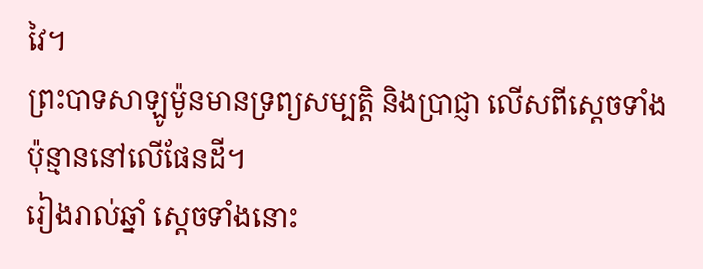វៃ។
ព្រះបាទសាឡូម៉ូនមានទ្រព្យសម្បត្តិ និងប្រាជ្ញា លើសពីស្ដេចទាំងប៉ុន្មាននៅលើផែនដី។
រៀងរាល់ឆ្នាំ ស្ដេចទាំងនោះ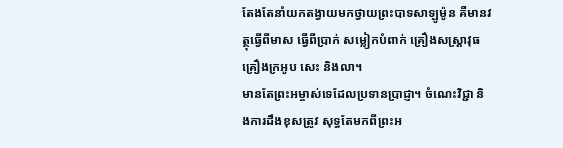តែងតែនាំយកតង្វាយមកថ្វាយព្រះបាទសាឡូម៉ូន គឺមានវត្ថុធ្វើពីមាស ធ្វើពីប្រាក់ សម្លៀកបំពាក់ គ្រឿងសស្ត្រាវុធ គ្រឿងក្រអូប សេះ និងលា។
មានតែព្រះអម្ចាស់ទេដែលប្រទានប្រាជ្ញា។ ចំណេះវិជ្ជា និងការដឹងខុសត្រូវ សុទ្ធតែមកពីព្រះអ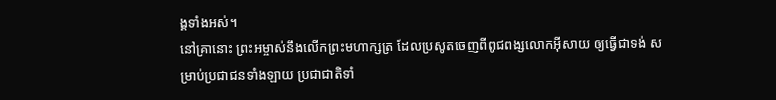ង្គទាំងអស់។
នៅគ្រានោះ ព្រះអម្ចាស់នឹងលើកព្រះមហាក្សត្រ ដែលប្រសូតចេញពីពូជពង្សលោកអ៊ីសាយ ឲ្យធ្វើជាទង់ សម្រាប់ប្រជាជនទាំងឡាយ ប្រជាជាតិទាំ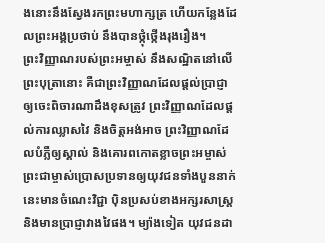ងនោះនឹងស្វែងរកព្រះមហាក្សត្រ ហើយកន្លែងដែលព្រះអង្គប្រថាប់ នឹងបានថ្កុំថ្កើងរុងរឿង។
ព្រះវិញ្ញាណរបស់ព្រះអម្ចាស់ នឹងសណ្ឋិតនៅលើព្រះបុត្រានោះ គឺជាព្រះវិញ្ញាណដែលផ្ដល់ប្រាជ្ញា ឲ្យចេះពិចារណាដឹងខុសត្រូវ ព្រះវិញ្ញាណដែលផ្ដល់ការឈ្លាសវៃ និងចិត្តអង់អាច ព្រះវិញ្ញាណដែលបំភ្លឺឲ្យស្គាល់ និងគោរពកោតខ្លាចព្រះអម្ចាស់
ព្រះជាម្ចាស់ប្រោសប្រទានឲ្យយុវជនទាំងបួននាក់នេះមានចំណេះវិជ្ជា ប៉ិនប្រសប់ខាងអក្សរសាស្ត្រ និងមានប្រាជ្ញាវាងវៃផង។ ម្យ៉ាងទៀត យុវជនដា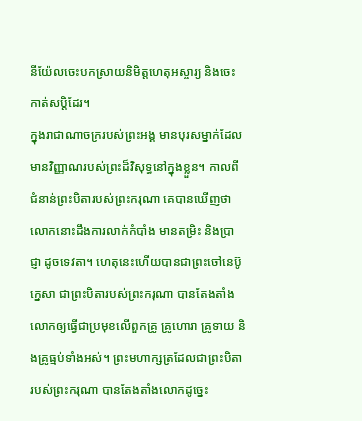នីយ៉ែលចេះបកស្រាយនិមិត្តហេតុអស្ចារ្យ និងចេះកាត់សប្ដិដែរ។
ក្នុងរាជាណាចក្ររបស់ព្រះអង្គ មានបុរសម្នាក់ដែលមានវិញ្ញាណរបស់ព្រះដ៏វិសុទ្ធនៅក្នុងខ្លួន។ កាលពីជំនាន់ព្រះបិតារបស់ព្រះករុណា គេបានឃើញថា លោកនោះដឹងការលាក់កំបាំង មានតម្រិះ និងប្រាជ្ញា ដូចទេវតា។ ហេតុនេះហើយបានជាព្រះចៅនេប៊ូក្នេសា ជាព្រះបិតារបស់ព្រះករុណា បានតែងតាំងលោកឲ្យធ្វើជាប្រមុខលើពួកគ្រូ គ្រូហោរា គ្រូទាយ និងគ្រូធ្មប់ទាំងអស់។ ព្រះមហាក្សត្រដែលជាព្រះបិតារបស់ព្រះករុណា បានតែងតាំងលោកដូច្នេះ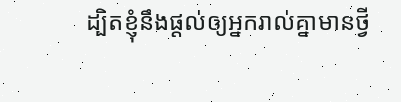ដ្បិតខ្ញុំនឹងផ្ដល់ឲ្យអ្នករាល់គ្នាមានថ្វី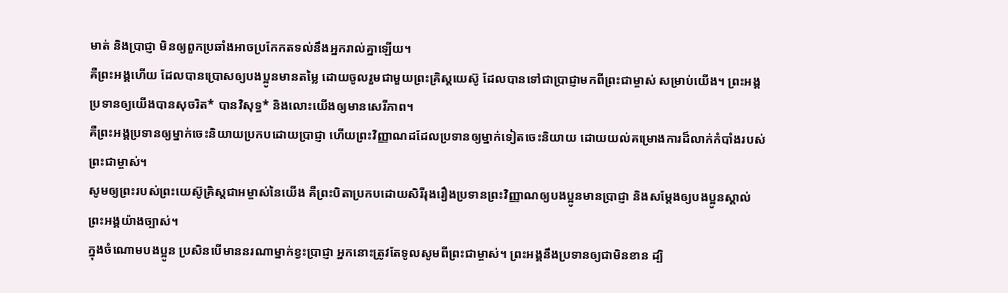មាត់ និងប្រាជ្ញា មិនឲ្យពួកប្រឆាំងអាចប្រកែកតទល់នឹងអ្នករាល់គ្នាឡើយ។
គឺព្រះអង្គហើយ ដែលបានប្រោសឲ្យបងប្អូនមានតម្លៃ ដោយចូលរួមជាមួយព្រះគ្រិស្តយេស៊ូ ដែលបានទៅជាប្រាជ្ញាមកពីព្រះជាម្ចាស់ សម្រាប់យើង។ ព្រះអង្គប្រទានឲ្យយើងបានសុចរិត* បានវិសុទ្ធ* និងលោះយើងឲ្យមានសេរីភាព។
គឺព្រះអង្គប្រទានឲ្យម្នាក់ចេះនិយាយប្រកបដោយប្រាជ្ញា ហើយព្រះវិញ្ញាណដដែលប្រទានឲ្យម្នាក់ទៀតចេះនិយាយ ដោយយល់គម្រោងការដ៏លាក់កំបាំងរបស់ព្រះជាម្ចាស់។
សូមឲ្យព្រះរបស់ព្រះយេស៊ូគ្រិស្តជាអម្ចាស់នៃយើង គឺព្រះបិតាប្រកបដោយសិរីរុងរឿងប្រទានព្រះវិញ្ញាណឲ្យបងប្អូនមានប្រាជ្ញា និងសម្តែងឲ្យបងប្អូនស្គាល់ព្រះអង្គយ៉ាងច្បាស់។
ក្នុងចំណោមបងប្អូន ប្រសិនបើមាននរណាម្នាក់ខ្វះប្រាជ្ញា អ្នកនោះត្រូវតែទូលសូមពីព្រះជាម្ចាស់។ ព្រះអង្គនឹងប្រទានឲ្យជាមិនខាន ដ្បិ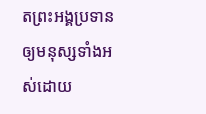តព្រះអង្គប្រទានឲ្យមនុស្សទាំងអស់ដោយ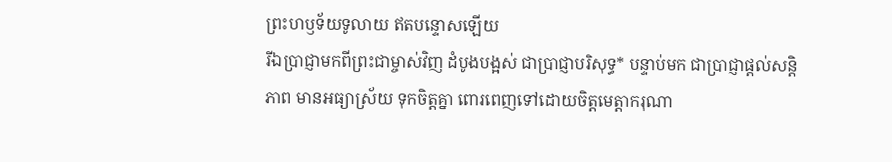ព្រះហឫទ័យទូលាយ ឥតបន្ទោសឡើយ
រីឯប្រាជ្ញាមកពីព្រះជាម្ចាស់វិញ ដំបូងបង្អស់ ជាប្រាជ្ញាបរិសុទ្ធ* បន្ទាប់មក ជាប្រាជ្ញាផ្ដល់សន្តិភាព មានអធ្យាស្រ័យ ទុកចិត្តគ្នា ពោរពេញទៅដោយចិត្តមេត្តាករុណា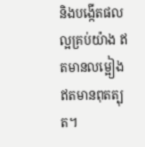និងបង្កើតផលល្អគ្រប់យ៉ាង ឥតមានលម្អៀង ឥតមានពុតត្បុត។